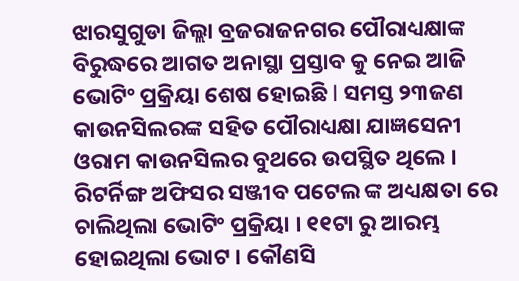ଝାରସୁଗୁଡା ଜିଲ୍ଲା ବ୍ରଜରାଜନଗର ପୌରାଧ୍ୟକ୍ଷାଙ୍କ ବିରୁଦ୍ଧରେ ଆଗତ ଅନାସ୍ଥା ପ୍ରସ୍ତାବ କୁ ନେଇ ଆଜି ଭୋଟିଂ ପ୍ରକ୍ରିୟା ଶେଷ ହୋଇଛି l ସମସ୍ତ ୨୩ଜଣ କାଉନସିଲରଙ୍କ ସହିତ ପୌରାଧ୍ୟକ୍ଷା ଯାଜ୍ଞସେନୀ ଓରାମ କାଉନସିଲର ବୁଥରେ ଉପସ୍ଥିତ ଥିଲେ । ରିଟର୍ନିଙ୍ଗ ଅଫିସର ସଞ୍ଜୀବ ପଟେଲ ଙ୍କ ଅଧ୍ୟକ୍ଷତା ରେ ଚାଲିଥିଲା ଭୋଟିଂ ପ୍ରକ୍ରିୟା । ୧୧ଟା ରୁ ଆରମ୍ଭ ହୋଇଥିଲା ଭୋଟ । କୌଣସି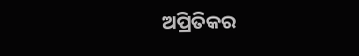ଅପ୍ରିତିକର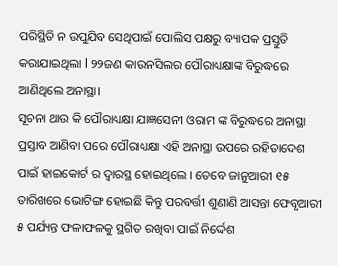ପରିସ୍ଥିତି ନ ଉପୁଯିବ ସେଥିପାଇଁ ପୋଲିସ ପକ୍ଷରୁ ବ୍ୟାପକ ପ୍ରସ୍ତୁତି କରାଯାଇଥିଲା l ୨୨ଜଣ କାଉନସିଲର ପୌରାଧ୍ୟକ୍ଷାଙ୍କ ବିରୁଦ୍ଧରେ ଆଣିଥିଲେ ଅନାସ୍ଥା।
ସୂଚନା ଥାଉ କି ପୌରାଧ୍ୟକ୍ଷା ଯାଜ୍ଞସେନୀ ଓରାମ ଙ୍କ ବିରୁଦ୍ଧରେ ଅନାସ୍ଥା ପ୍ରସ୍ତାବ ଆଣିବା ପରେ ପୌରାଧ୍ୟକ୍ଷା ଏହି ଅନାସ୍ଥା ଉପରେ ରହିତାଦେଶ ପାଇଁ ହାଇକୋର୍ଟ ର ଦ୍ୱାରସ୍ଥ ହୋଇଥିଲେ । ତେବେ ଜାନୁଆରୀ ୧୫ ତାରିଖରେ ଭୋଟିଙ୍ଗ ହୋଇଛି କିନ୍ତୁ ପରବର୍ତ୍ତୀ ଶୁଣାଣି ଆସନ୍ତା ଫେବୃଆରୀ ୫ ପର୍ଯ୍ୟନ୍ତ ଫଳାଫଳକୁ ସ୍ଥଗିତ ରଖିବା ପାଇଁ ନିର୍ଦ୍ଦେଶ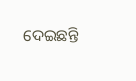ଦେଇଛନ୍ତି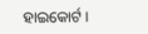ହାଇକୋର୍ଟ ।